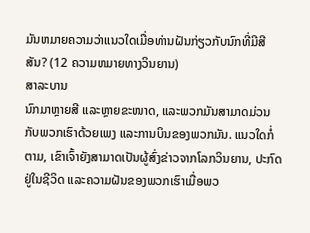ມັນຫມາຍຄວາມວ່າແນວໃດເມື່ອທ່ານຝັນກ່ຽວກັບນົກທີ່ມີສີສັນ? (12 ຄວາມຫມາຍທາງວິນຍານ)
ສາລະບານ
ນົກມາຫຼາຍສີ ແລະຫຼາຍຂະໜາດ, ແລະພວກມັນສາມາດມ່ວນກັບພວກເຮົາດ້ວຍເພງ ແລະການບິນຂອງພວກມັນ. ແນວໃດກໍ່ຕາມ, ເຂົາເຈົ້າຍັງສາມາດເປັນຜູ້ສົ່ງຂ່າວຈາກໂລກວິນຍານ, ປະກົດຢູ່ໃນຊີວິດ ແລະຄວາມຝັນຂອງພວກເຮົາເມື່ອພວ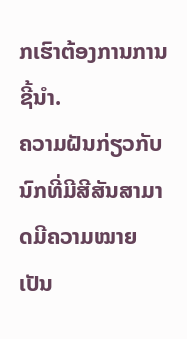ກເຮົາຕ້ອງການການຊີ້ນໍາ.
ຄວາມຝັນກ່ຽວກັບນົກທີ່ມີສີສັນສາມາດມີຄວາມໝາຍເປັນ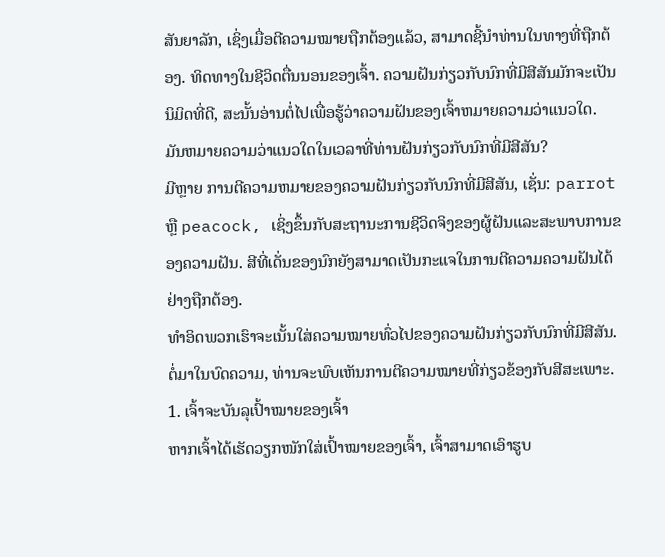ສັນຍາລັກ, ເຊິ່ງເມື່ອຕີຄວາມໝາຍຖືກຕ້ອງແລ້ວ, ສາມາດຊີ້ນໍາທ່ານໃນທາງທີ່ຖືກຕ້ອງ. ທິດທາງໃນຊີວິດຕື່ນນອນຂອງເຈົ້າ. ຄວາມຝັນກ່ຽວກັບນົກທີ່ມີສີສັນມັກຈະເປັນນິມິດທີ່ດີ, ສະນັ້ນອ່ານຕໍ່ໄປເພື່ອຮູ້ວ່າຄວາມຝັນຂອງເຈົ້າຫມາຍຄວາມວ່າແນວໃດ.
ມັນຫມາຍຄວາມວ່າແນວໃດໃນເວລາທີ່ທ່ານຝັນກ່ຽວກັບນົກທີ່ມີສີສັນ?
ມີຫຼາຍ ການຕີຄວາມຫມາຍຂອງຄວາມຝັນກ່ຽວກັບນົກທີ່ມີສີສັນ, ເຊັ່ນ: parrot ຫຼື peacock, ເຊິ່ງຂຶ້ນກັບສະຖານະການຊີວິດຈິງຂອງຜູ້ຝັນແລະສະພາບການຂອງຄວາມຝັນ. ສີທີ່ເດັ່ນຂອງນົກຍັງສາມາດເປັນກະແຈໃນການຕີຄວາມຄວາມຝັນໄດ້ຢ່າງຖືກຕ້ອງ.
ທຳອິດພວກເຮົາຈະເນັ້ນໃສ່ຄວາມໝາຍທົ່ວໄປຂອງຄວາມຝັນກ່ຽວກັບນົກທີ່ມີສີສັນ. ຕໍ່ມາໃນບົດຄວາມ, ທ່ານຈະພົບເຫັນການຕີຄວາມໝາຍທີ່ກ່ຽວຂ້ອງກັບສີສະເພາະ.
1. ເຈົ້າຈະບັນລຸເປົ້າໝາຍຂອງເຈົ້າ
ຫາກເຈົ້າໄດ້ເຮັດວຽກໜັກໃສ່ເປົ້າໝາຍຂອງເຈົ້າ, ເຈົ້າສາມາດເອົາຮູບ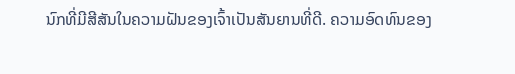ນົກທີ່ມີສີສັນໃນຄວາມຝັນຂອງເຈົ້າເປັນສັນຍານທີ່ດີ. ຄວາມອົດທົນຂອງ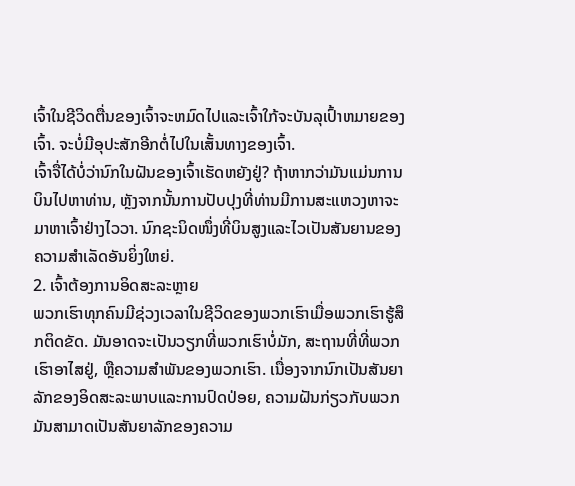ເຈົ້າໃນຊີວິດຕື່ນຂອງເຈົ້າຈະຫມົດໄປແລະເຈົ້າໃກ້ຈະບັນລຸເປົ້າຫມາຍຂອງເຈົ້າ. ຈະບໍ່ມີອຸປະສັກອີກຕໍ່ໄປໃນເສັ້ນທາງຂອງເຈົ້າ.
ເຈົ້າຈື່ໄດ້ບໍ່ວ່ານົກໃນຝັນຂອງເຈົ້າເຮັດຫຍັງຢູ່? ຖ້າຫາກວ່າມັນແມ່ນການບິນໄປຫາທ່ານ, ຫຼັງຈາກນັ້ນການປັບປຸງທີ່ທ່ານມີການສະແຫວງຫາຈະມາຫາເຈົ້າຢ່າງໄວວາ. ນົກຊະນິດໜຶ່ງທີ່ບິນສູງແລະໄວເປັນສັນຍານຂອງຄວາມສໍາເລັດອັນຍິ່ງໃຫຍ່.
2. ເຈົ້າຕ້ອງການອິດສະລະຫຼາຍ
ພວກເຮົາທຸກຄົນມີຊ່ວງເວລາໃນຊີວິດຂອງພວກເຮົາເມື່ອພວກເຮົາຮູ້ສຶກຕິດຂັດ. ມັນອາດຈະເປັນວຽກທີ່ພວກເຮົາບໍ່ມັກ, ສະຖານທີ່ທີ່ພວກເຮົາອາໄສຢູ່, ຫຼືຄວາມສໍາພັນຂອງພວກເຮົາ. ເນື່ອງຈາກນົກເປັນສັນຍາລັກຂອງອິດສະລະພາບແລະການປົດປ່ອຍ, ຄວາມຝັນກ່ຽວກັບພວກມັນສາມາດເປັນສັນຍາລັກຂອງຄວາມ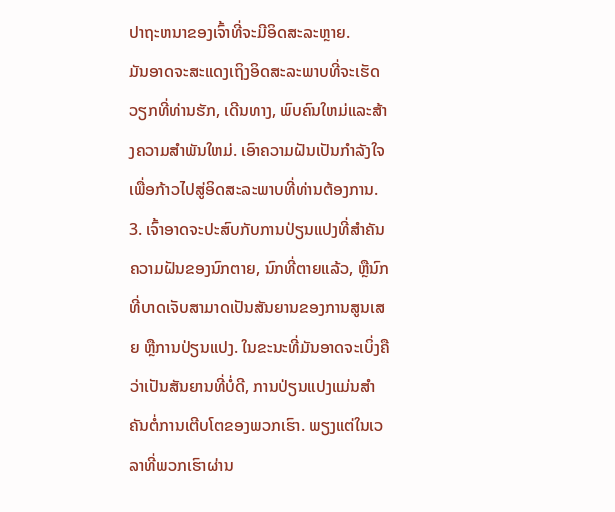ປາຖະຫນາຂອງເຈົ້າທີ່ຈະມີອິດສະລະຫຼາຍ.
ມັນອາດຈະສະແດງເຖິງອິດສະລະພາບທີ່ຈະເຮັດວຽກທີ່ທ່ານຮັກ, ເດີນທາງ, ພົບຄົນໃຫມ່ແລະສ້າງຄວາມສໍາພັນໃຫມ່. ເອົາຄວາມຝັນເປັນກຳລັງໃຈເພື່ອກ້າວໄປສູ່ອິດສະລະພາບທີ່ທ່ານຕ້ອງການ.
3. ເຈົ້າອາດຈະປະສົບກັບການປ່ຽນແປງທີ່ສໍາຄັນ
ຄວາມຝັນຂອງນົກຕາຍ, ນົກທີ່ຕາຍແລ້ວ, ຫຼືນົກທີ່ບາດເຈັບສາມາດເປັນສັນຍານຂອງການສູນເສຍ ຫຼືການປ່ຽນແປງ. ໃນຂະນະທີ່ມັນອາດຈະເບິ່ງຄືວ່າເປັນສັນຍານທີ່ບໍ່ດີ, ການປ່ຽນແປງແມ່ນສໍາຄັນຕໍ່ການເຕີບໂຕຂອງພວກເຮົາ. ພຽງແຕ່ໃນເວລາທີ່ພວກເຮົາຜ່ານ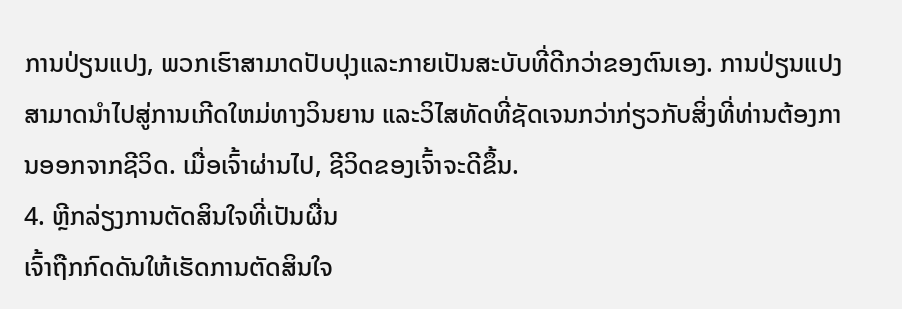ການປ່ຽນແປງ, ພວກເຮົາສາມາດປັບປຸງແລະກາຍເປັນສະບັບທີ່ດີກວ່າຂອງຕົນເອງ. ການປ່ຽນແປງສາມາດນໍາໄປສູ່ການເກີດໃຫມ່ທາງວິນຍານ ແລະວິໄສທັດທີ່ຊັດເຈນກວ່າກ່ຽວກັບສິ່ງທີ່ທ່ານຕ້ອງການອອກຈາກຊີວິດ. ເມື່ອເຈົ້າຜ່ານໄປ, ຊີວິດຂອງເຈົ້າຈະດີຂຶ້ນ.
4. ຫຼີກລ່ຽງການຕັດສິນໃຈທີ່ເປັນຜື່ນ
ເຈົ້າຖືກກົດດັນໃຫ້ເຮັດການຕັດສິນໃຈ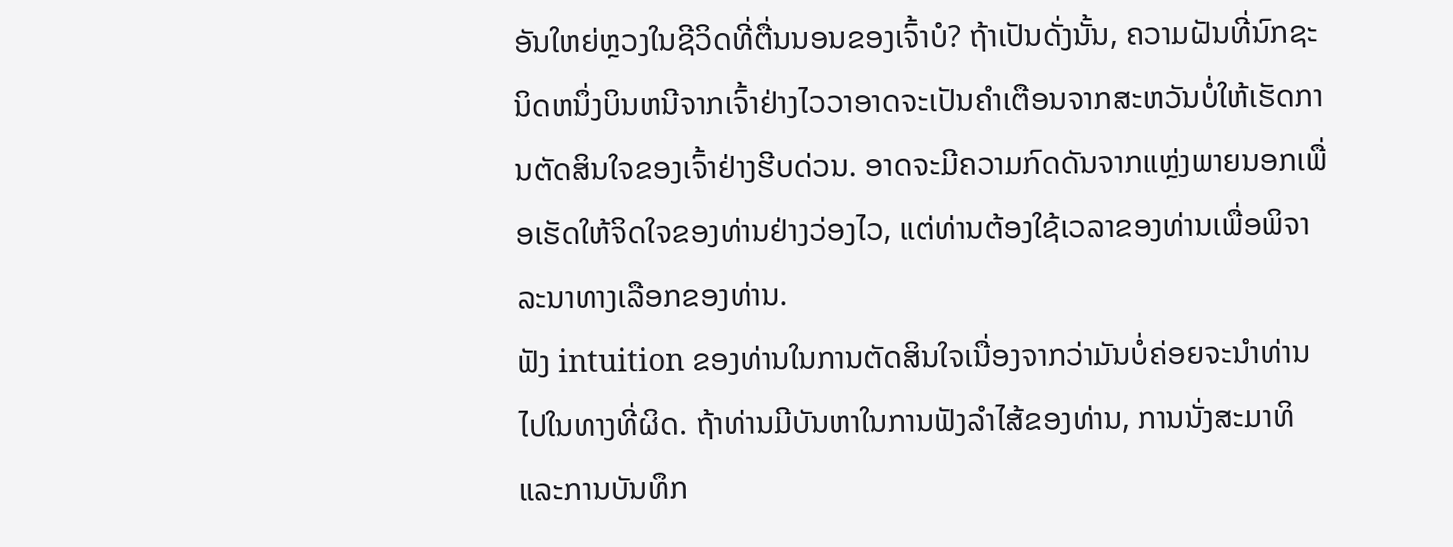ອັນໃຫຍ່ຫຼວງໃນຊີວິດທີ່ຕື່ນນອນຂອງເຈົ້າບໍ? ຖ້າເປັນດັ່ງນັ້ນ, ຄວາມຝັນທີ່ນົກຊະນິດຫນຶ່ງບິນຫນີຈາກເຈົ້າຢ່າງໄວວາອາດຈະເປັນຄໍາເຕືອນຈາກສະຫວັນບໍ່ໃຫ້ເຮັດການຕັດສິນໃຈຂອງເຈົ້າຢ່າງຮີບດ່ວນ. ອາດຈະມີຄວາມກົດດັນຈາກແຫຼ່ງພາຍນອກເພື່ອເຮັດໃຫ້ຈິດໃຈຂອງທ່ານຢ່າງວ່ອງໄວ, ແຕ່ທ່ານຕ້ອງໃຊ້ເວລາຂອງທ່ານເພື່ອພິຈາລະນາທາງເລືອກຂອງທ່ານ.
ຟັງ intuition ຂອງທ່ານໃນການຕັດສິນໃຈເນື່ອງຈາກວ່າມັນບໍ່ຄ່ອຍຈະນໍາທ່ານໄປໃນທາງທີ່ຜິດ. ຖ້າທ່ານມີບັນຫາໃນການຟັງລໍາໄສ້ຂອງທ່ານ, ການນັ່ງສະມາທິແລະການບັນທຶກ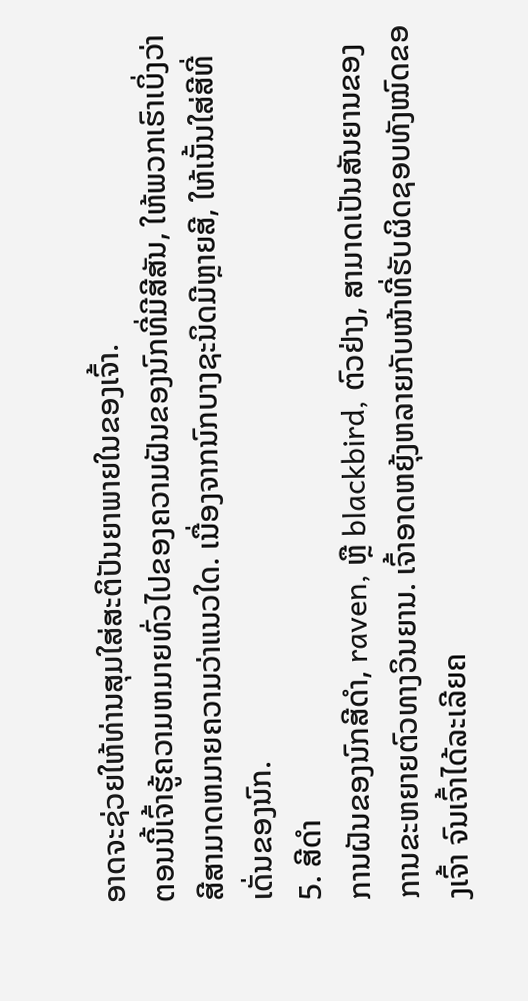ອາດຈະຊ່ວຍໃຫ້ທ່ານສຸມໃສ່ສະຕິປັນຍາພາຍໃນຂອງເຈົ້າ.
ຕອນນີ້ເຈົ້າຮູ້ຄວາມຫມາຍທົ່ວໄປຂອງຄວາມຝັນຂອງນົກທີ່ມີສີສັນ, ໃຫ້ພວກເຮົາເບິ່ງວ່າສີສາມາດຫມາຍຄວາມວ່າແນວໃດ. ເນື່ອງຈາກນົກບາງຊະນິດມີຫຼາຍສີ, ໃຫ້ເນັ້ນໃສ່ສີທີ່ເດັ່ນຂອງນົກ.
5. ສີດໍາ
ການຝັນຂອງນົກສີດໍາ, raven, ຫຼື blackbird, ຕົວຢ່າງ, ສາມາດເປັນສັນຍານຂອງການຂະຫຍາຍຕົວທາງວິນຍານ. ເຈົ້າອາດຫຍຸ້ງຫລາຍກັບໜ້າທີ່ຮັບຜິດຊອບທັງໝົດຂອງເຈົ້າ ຈົນເຈົ້າໄດ້ລະເລີຍຄ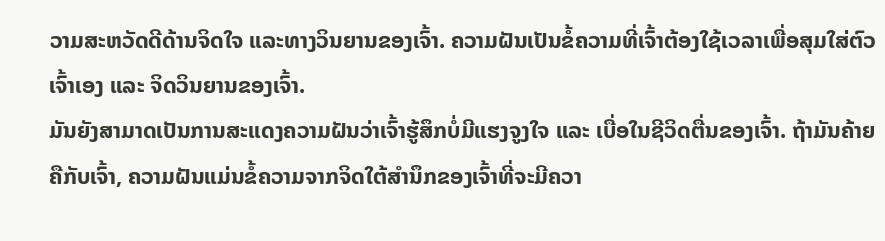ວາມສະຫວັດດີດ້ານຈິດໃຈ ແລະທາງວິນຍານຂອງເຈົ້າ. ຄວາມຝັນເປັນຂໍ້ຄວາມທີ່ເຈົ້າຕ້ອງໃຊ້ເວລາເພື່ອສຸມໃສ່ຕົວເຈົ້າເອງ ແລະ ຈິດວິນຍານຂອງເຈົ້າ.
ມັນຍັງສາມາດເປັນການສະແດງຄວາມຝັນວ່າເຈົ້າຮູ້ສຶກບໍ່ມີແຮງຈູງໃຈ ແລະ ເບື່ອໃນຊີວິດຕື່ນຂອງເຈົ້າ. ຖ້າມັນຄ້າຍຄືກັບເຈົ້າ, ຄວາມຝັນແມ່ນຂໍ້ຄວາມຈາກຈິດໃຕ້ສໍານຶກຂອງເຈົ້າທີ່ຈະມີຄວາ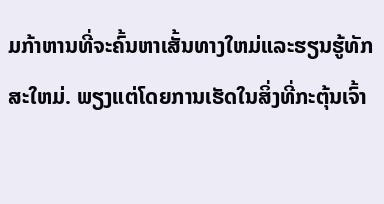ມກ້າຫານທີ່ຈະຄົ້ນຫາເສັ້ນທາງໃຫມ່ແລະຮຽນຮູ້ທັກສະໃຫມ່. ພຽງແຕ່ໂດຍການເຮັດໃນສິ່ງທີ່ກະຕຸ້ນເຈົ້າ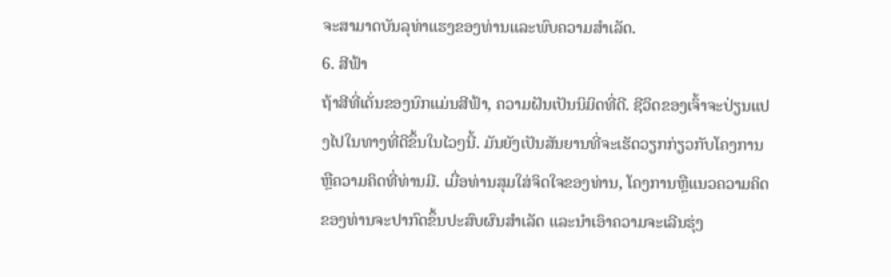ຈະສາມາດບັນລຸທ່າແຮງຂອງທ່ານແລະພົບຄວາມສໍາເລັດ.
6. ສີຟ້າ
ຖ້າສີທີ່ເດັ່ນຂອງນົກແມ່ນສີຟ້າ, ຄວາມຝັນເປັນນິມິດທີ່ດີ. ຊີວິດຂອງເຈົ້າຈະປ່ຽນແປງໄປໃນທາງທີ່ດີຂຶ້ນໃນໄວໆນີ້. ມັນຍັງເປັນສັນຍານທີ່ຈະເຮັດວຽກກ່ຽວກັບໂຄງການຫຼືຄວາມຄິດທີ່ທ່ານມີ. ເມື່ອທ່ານສຸມໃສ່ຈິດໃຈຂອງທ່ານ, ໂຄງການຫຼືແນວຄວາມຄິດຂອງທ່ານຈະປາກົດຂຶ້ນປະສົບຜົນສໍາເລັດ ແລະນໍາເອົາຄວາມຈະເລີນຮຸ່ງ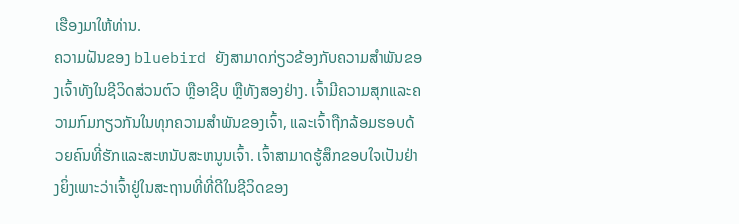ເຮືອງມາໃຫ້ທ່ານ.
ຄວາມຝັນຂອງ bluebird ຍັງສາມາດກ່ຽວຂ້ອງກັບຄວາມສຳພັນຂອງເຈົ້າທັງໃນຊີວິດສ່ວນຕົວ ຫຼືອາຊີບ ຫຼືທັງສອງຢ່າງ. ເຈົ້າມີຄວາມສຸກແລະຄວາມກົມກຽວກັນໃນທຸກຄວາມສໍາພັນຂອງເຈົ້າ, ແລະເຈົ້າຖືກລ້ອມຮອບດ້ວຍຄົນທີ່ຮັກແລະສະຫນັບສະຫນູນເຈົ້າ. ເຈົ້າສາມາດຮູ້ສຶກຂອບໃຈເປັນຢ່າງຍິ່ງເພາະວ່າເຈົ້າຢູ່ໃນສະຖານທີ່ທີ່ດີໃນຊີວິດຂອງ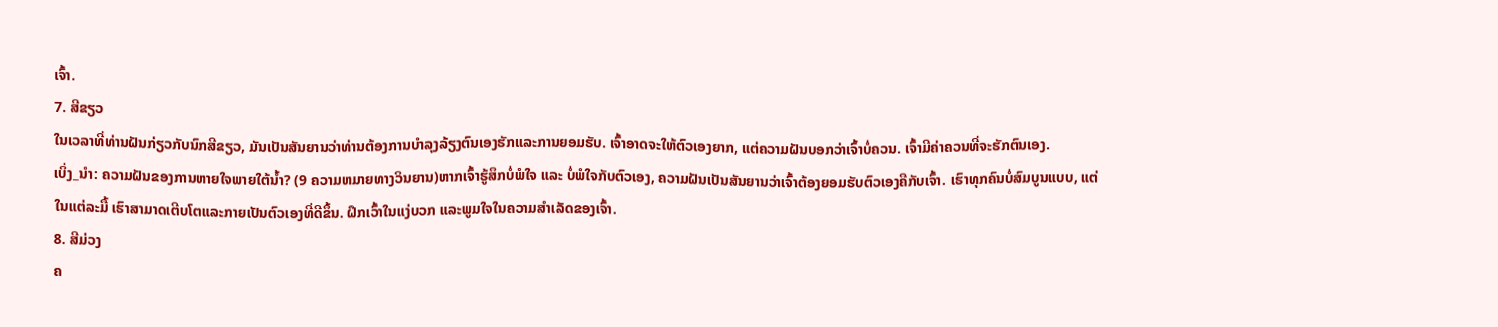ເຈົ້າ.
7. ສີຂຽວ
ໃນເວລາທີ່ທ່ານຝັນກ່ຽວກັບນົກສີຂຽວ, ມັນເປັນສັນຍານວ່າທ່ານຕ້ອງການບໍາລຸງລ້ຽງຕົນເອງຮັກແລະການຍອມຮັບ. ເຈົ້າອາດຈະໃຫ້ຕົວເອງຍາກ, ແຕ່ຄວາມຝັນບອກວ່າເຈົ້າບໍ່ຄວນ. ເຈົ້າມີຄ່າຄວນທີ່ຈະຮັກຕົນເອງ.
ເບິ່ງ_ນຳ: ຄວາມຝັນຂອງການຫາຍໃຈພາຍໃຕ້ນ້ຳ? (9 ຄວາມຫມາຍທາງວິນຍານ)ຫາກເຈົ້າຮູ້ສຶກບໍ່ພໍໃຈ ແລະ ບໍ່ພໍໃຈກັບຕົວເອງ, ຄວາມຝັນເປັນສັນຍານວ່າເຈົ້າຕ້ອງຍອມຮັບຕົວເອງຄືກັບເຈົ້າ. ເຮົາທຸກຄົນບໍ່ສົມບູນແບບ, ແຕ່ໃນແຕ່ລະມື້ ເຮົາສາມາດເຕີບໂຕແລະກາຍເປັນຕົວເອງທີ່ດີຂຶ້ນ. ຝຶກເວົ້າໃນແງ່ບວກ ແລະພູມໃຈໃນຄວາມສໍາເລັດຂອງເຈົ້າ.
8. ສີມ່ວງ
ຄ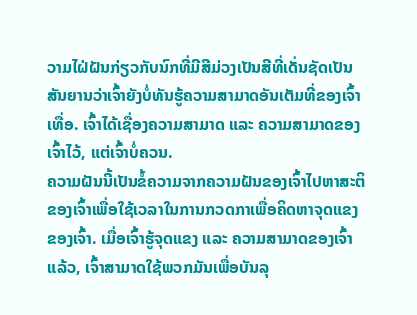ວາມໄຝ່ຝັນກ່ຽວກັບນົກທີ່ມີສີມ່ວງເປັນສີທີ່ເດັ່ນຊັດເປັນສັນຍານວ່າເຈົ້າຍັງບໍ່ທັນຮູ້ຄວາມສາມາດອັນເຕັມທີ່ຂອງເຈົ້າເທື່ອ. ເຈົ້າໄດ້ເຊື່ອງຄວາມສາມາດ ແລະ ຄວາມສາມາດຂອງເຈົ້າໄວ້, ແຕ່ເຈົ້າບໍ່ຄວນ.
ຄວາມຝັນນີ້ເປັນຂໍ້ຄວາມຈາກຄວາມຝັນຂອງເຈົ້າໄປຫາສະຕິຂອງເຈົ້າເພື່ອໃຊ້ເວລາໃນການກວດກາເພື່ອຄິດຫາຈຸດແຂງຂອງເຈົ້າ. ເມື່ອເຈົ້າຮູ້ຈຸດແຂງ ແລະ ຄວາມສາມາດຂອງເຈົ້າແລ້ວ, ເຈົ້າສາມາດໃຊ້ພວກມັນເພື່ອບັນລຸ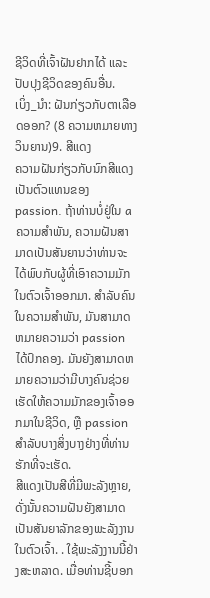ຊີວິດທີ່ເຈົ້າຝັນຢາກໄດ້ ແລະ ປັບປຸງຊີວິດຂອງຄົນອື່ນ.
ເບິ່ງ_ນຳ: ຝັນກ່ຽວກັບຕາເລືອດອອກ? (8 ຄວາມຫມາຍທາງວິນຍານ)9. ສີແດງ
ຄວາມຝັນກ່ຽວກັບນົກສີແດງເປັນຕົວແທນຂອງ passion. ຖ້າທ່ານບໍ່ຢູ່ໃນ aຄວາມສໍາພັນ, ຄວາມຝັນສາມາດເປັນສັນຍານວ່າທ່ານຈະໄດ້ພົບກັບຜູ້ທີ່ເອົາຄວາມມັກໃນຕົວເຈົ້າອອກມາ. ສໍາລັບຄົນໃນຄວາມສໍາພັນ, ມັນສາມາດຫມາຍຄວາມວ່າ passion ໄດ້ປົກຄອງ. ມັນຍັງສາມາດຫມາຍຄວາມວ່າມີບາງຄົນຊ່ວຍເຮັດໃຫ້ຄວາມມັກຂອງເຈົ້າອອກມາໃນຊີວິດ, ຫຼື passion ສໍາລັບບາງສິ່ງບາງຢ່າງທີ່ທ່ານຮັກທີ່ຈະເຮັດ.
ສີແດງເປັນສີທີ່ມີພະລັງຫຼາຍ, ດັ່ງນັ້ນຄວາມຝັນຍັງສາມາດເປັນສັນຍາລັກຂອງພະລັງງານໃນຕົວເຈົ້າ. . ໃຊ້ພະລັງງານນີ້ຢ່າງສະຫລາດ. ເມື່ອທ່ານຊີ້ບອກ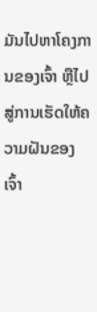ມັນໄປຫາໂຄງການຂອງເຈົ້າ ຫຼືໄປສູ່ການເຮັດໃຫ້ຄວາມຝັນຂອງເຈົ້າ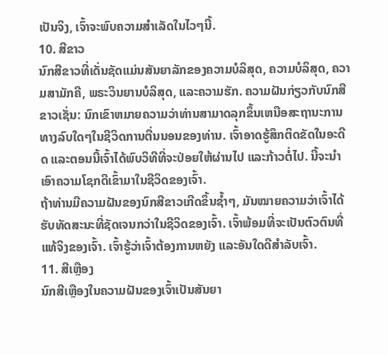ເປັນຈິງ, ເຈົ້າຈະພົບຄວາມສຳເລັດໃນໄວໆນີ້.
10. ສີຂາວ
ນົກສີຂາວທີ່ເດັ່ນຊັດແມ່ນສັນຍາລັກຂອງຄວາມບໍລິສຸດ, ຄວາມບໍລິສຸດ, ຄວາມສາມັກຄີ, ພຣະວິນຍານບໍລິສຸດ, ແລະຄວາມຮັກ. ຄວາມຝັນກ່ຽວກັບນົກສີຂາວເຊັ່ນ: ນົກເຂົາຫມາຍຄວາມວ່າທ່ານສາມາດລຸກຂຶ້ນເຫນືອສະຖານະການທາງລົບໃດໆໃນຊີວິດການຕື່ນນອນຂອງທ່ານ. ເຈົ້າອາດຮູ້ສຶກຕິດຂັດໃນອະດີດ ແລະຕອນນີ້ເຈົ້າໄດ້ພົບວິທີທີ່ຈະປ່ອຍໃຫ້ຜ່ານໄປ ແລະກ້າວຕໍ່ໄປ. ນີ້ຈະນໍາເອົາຄວາມໂຊກດີເຂົ້າມາໃນຊີວິດຂອງເຈົ້າ.
ຖ້າທ່ານມີຄວາມຝັນຂອງນົກສີຂາວເກີດຂຶ້ນຊ້ຳໆ, ມັນໝາຍຄວາມວ່າເຈົ້າໄດ້ຮັບທັດສະນະທີ່ຊັດເຈນກວ່າໃນຊີວິດຂອງເຈົ້າ. ເຈົ້າພ້ອມທີ່ຈະເປັນຕົວຕົນທີ່ແທ້ຈິງຂອງເຈົ້າ. ເຈົ້າຮູ້ວ່າເຈົ້າຕ້ອງການຫຍັງ ແລະອັນໃດດີສຳລັບເຈົ້າ.
11. ສີເຫຼືອງ
ນົກສີເຫຼືອງໃນຄວາມຝັນຂອງເຈົ້າເປັນສັນຍາ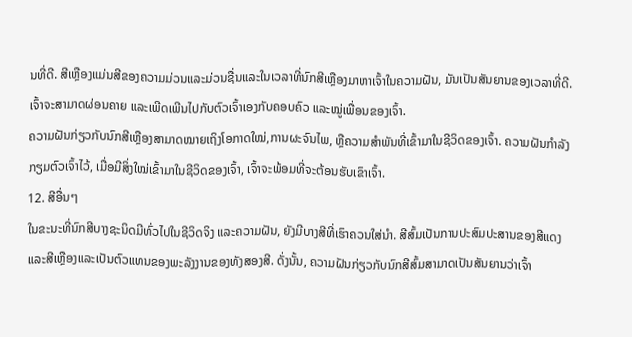ນທີ່ດີ. ສີເຫຼືອງແມ່ນສີຂອງຄວາມມ່ວນແລະມ່ວນຊື່ນແລະໃນເວລາທີ່ນົກສີເຫຼືອງມາຫາເຈົ້າໃນຄວາມຝັນ, ມັນເປັນສັນຍານຂອງເວລາທີ່ດີ. ເຈົ້າຈະສາມາດຜ່ອນຄາຍ ແລະເພີດເພີນໄປກັບຕົວເຈົ້າເອງກັບຄອບຄົວ ແລະໝູ່ເພື່ອນຂອງເຈົ້າ.
ຄວາມຝັນກ່ຽວກັບນົກສີເຫຼືອງສາມາດໝາຍເຖິງໂອກາດໃໝ່,ການຜະຈົນໄພ, ຫຼືຄວາມສໍາພັນທີ່ເຂົ້າມາໃນຊີວິດຂອງເຈົ້າ. ຄວາມຝັນກຳລັງກຽມຕົວເຈົ້າໄວ້, ເມື່ອມີສິ່ງໃໝ່ເຂົ້າມາໃນຊີວິດຂອງເຈົ້າ, ເຈົ້າຈະພ້ອມທີ່ຈະຕ້ອນຮັບເຂົາເຈົ້າ.
12. ສີອື່ນໆ
ໃນຂະນະທີ່ນົກສີບາງຊະນິດມີທົ່ວໄປໃນຊີວິດຈິງ ແລະຄວາມຝັນ, ຍັງມີບາງສີທີ່ເຮົາຄວນໃສ່ນຳ. ສີສົ້ມເປັນການປະສົມປະສານຂອງສີແດງແລະສີເຫຼືອງແລະເປັນຕົວແທນຂອງພະລັງງານຂອງທັງສອງສີ. ດັ່ງນັ້ນ, ຄວາມຝັນກ່ຽວກັບນົກສີສົ້ມສາມາດເປັນສັນຍານວ່າເຈົ້າ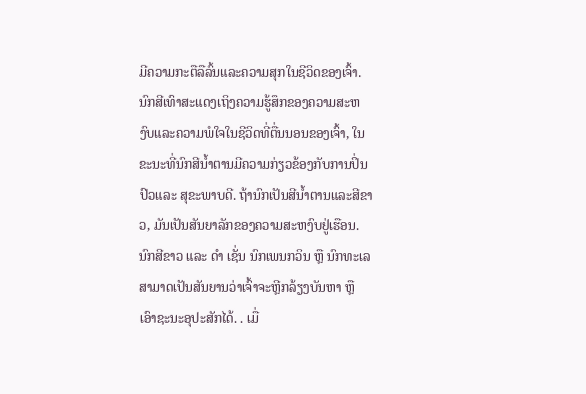ມີຄວາມກະຕືລືລົ້ນແລະຄວາມສຸກໃນຊີວິດຂອງເຈົ້າ.
ນົກສີເທົາສະແດງເຖິງຄວາມຮູ້ສຶກຂອງຄວາມສະຫງົບແລະຄວາມພໍໃຈໃນຊີວິດທີ່ຕື່ນນອນຂອງເຈົ້າ, ໃນຂະນະທີ່ນົກສີນ້ຳຕານມີຄວາມກ່ຽວຂ້ອງກັບການປິ່ນປົວແລະ ສຸຂະພາບດີ. ຖ້ານົກເປັນສີນ້ຳຕານແລະສີຂາວ, ມັນເປັນສັນຍາລັກຂອງຄວາມສະຫງົບຢູ່ເຮືອນ. ນົກສີຂາວ ແລະ ດຳ ເຊັ່ນ ນົກເພນກວິນ ຫຼື ນົກທະເລສາມາດເປັນສັນຍານວ່າເຈົ້າຈະຫຼີກລ້ຽງບັນຫາ ຫຼື ເອົາຊະນະອຸປະສັກໄດ້. . ເມື່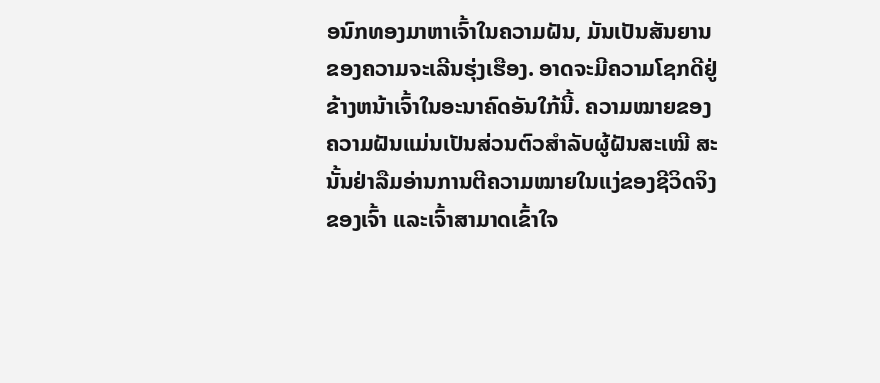ອນົກທອງມາຫາເຈົ້າໃນຄວາມຝັນ, ມັນເປັນສັນຍານຂອງຄວາມຈະເລີນຮຸ່ງເຮືອງ. ອາດຈະມີຄວາມໂຊກດີຢູ່ຂ້າງຫນ້າເຈົ້າໃນອະນາຄົດອັນໃກ້ນີ້. ຄວາມໝາຍຂອງຄວາມຝັນແມ່ນເປັນສ່ວນຕົວສຳລັບຜູ້ຝັນສະເໝີ ສະນັ້ນຢ່າລືມອ່ານການຕີຄວາມໝາຍໃນແງ່ຂອງຊີວິດຈິງຂອງເຈົ້າ ແລະເຈົ້າສາມາດເຂົ້າໃຈ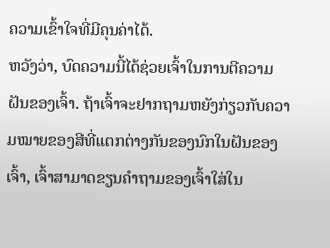ຄວາມເຂົ້າໃຈທີ່ມີຄຸນຄ່າໄດ້.
ຫວັງວ່າ, ບົດຄວາມນີ້ໄດ້ຊ່ວຍເຈົ້າໃນການຕີຄວາມຝັນຂອງເຈົ້າ. ຖ້າເຈົ້າຈະຢາກຖາມຫຍັງກ່ຽວກັບຄວາມໝາຍຂອງສີທີ່ແຕກຕ່າງກັນຂອງນົກໃນຝັນຂອງເຈົ້າ, ເຈົ້າສາມາດຂຽນຄຳຖາມຂອງເຈົ້າໃສ່ໃນ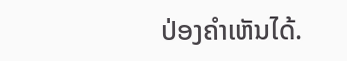ປ່ອງຄຳເຫັນໄດ້.